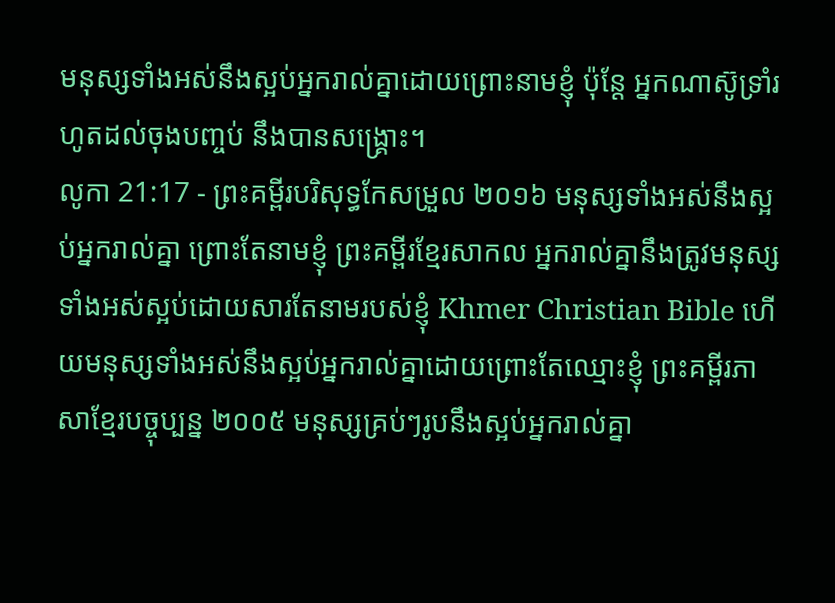មនុស្សទាំងអស់នឹងស្អប់អ្នករាល់គ្នាដោយព្រោះនាមខ្ញុំ ប៉ុន្តែ អ្នកណាស៊ូទ្រាំរហូតដល់ចុងបញ្ចប់ នឹងបានសង្គ្រោះ។
លូកា 21:17 - ព្រះគម្ពីរបរិសុទ្ធកែសម្រួល ២០១៦ មនុស្សទាំងអស់នឹងស្អប់អ្នករាល់គ្នា ព្រោះតែនាមខ្ញុំ ព្រះគម្ពីរខ្មែរសាកល អ្នករាល់គ្នានឹងត្រូវមនុស្សទាំងអស់ស្អប់ដោយសារតែនាមរបស់ខ្ញុំ Khmer Christian Bible ហើយមនុស្សទាំងអស់នឹងស្អប់អ្នករាល់គ្នាដោយព្រោះតែឈ្មោះខ្ញុំ ព្រះគម្ពីរភាសាខ្មែរបច្ចុប្បន្ន ២០០៥ មនុស្សគ្រប់ៗរូបនឹងស្អប់អ្នករាល់គ្នា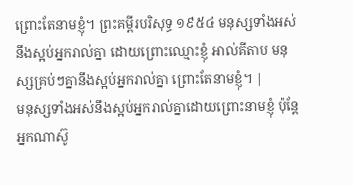ព្រោះតែនាមខ្ញុំ។ ព្រះគម្ពីរបរិសុទ្ធ ១៩៥៤ មនុស្សទាំងអស់នឹងស្អប់អ្នករាល់គ្នា ដោយព្រោះឈ្មោះខ្ញុំ អាល់គីតាប មនុស្សគ្រប់ៗគ្នានឹងស្អប់អ្នករាល់គ្នា ព្រោះតែនាមខ្ញុំ។ |
មនុស្សទាំងអស់នឹងស្អប់អ្នករាល់គ្នាដោយព្រោះនាមខ្ញុំ ប៉ុន្តែ អ្នកណាស៊ូ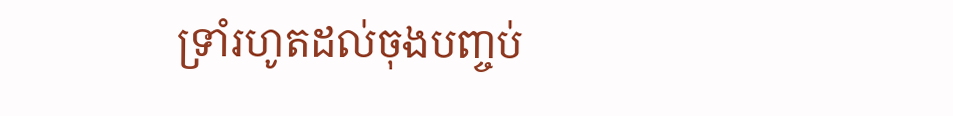ទ្រាំរហូតដល់ចុងបញ្ចប់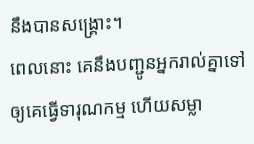នឹងបានសង្គ្រោះ។
ពេលនោះ គេនឹងបញ្ជូនអ្នករាល់គ្នាទៅឲ្យគេធ្វើទារុណកម្ម ហើយសម្លា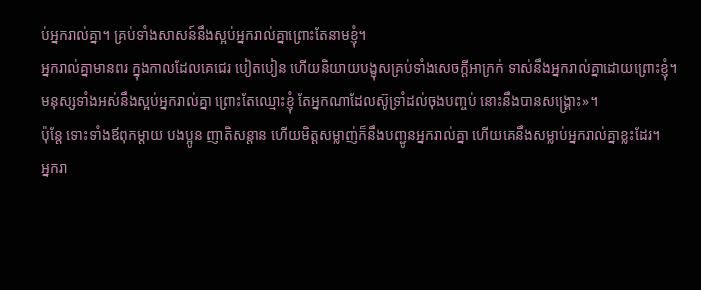ប់អ្នករាល់គ្នា។ គ្រប់ទាំងសាសន៍នឹងស្អប់អ្នករាល់គ្នាព្រោះតែនាមខ្ញុំ។
អ្នករាល់គ្នាមានពរ ក្នុងកាលដែលគេជេរ បៀតបៀន ហើយនិយាយបង្ខុសគ្រប់ទាំងសេចក្តីអាក្រក់ ទាស់នឹងអ្នករាល់គ្នាដោយព្រោះខ្ញុំ។
មនុស្សទាំងអស់នឹងស្អប់អ្នករាល់គ្នា ព្រោះតែឈ្មោះខ្ញុំ តែអ្នកណាដែលស៊ូទ្រាំដល់ចុងបញ្ចប់ នោះនឹងបានសង្គ្រោះ»។
ប៉ុន្តែ ទោះទាំងឪពុកម្តាយ បងប្អូន ញាតិសន្តាន ហើយមិត្តសម្លាញ់ក៏នឹងបញ្ជូនអ្នករាល់គ្នា ហើយគេនឹងសម្លាប់អ្នករាល់គ្នាខ្លះដែរ។
អ្នករា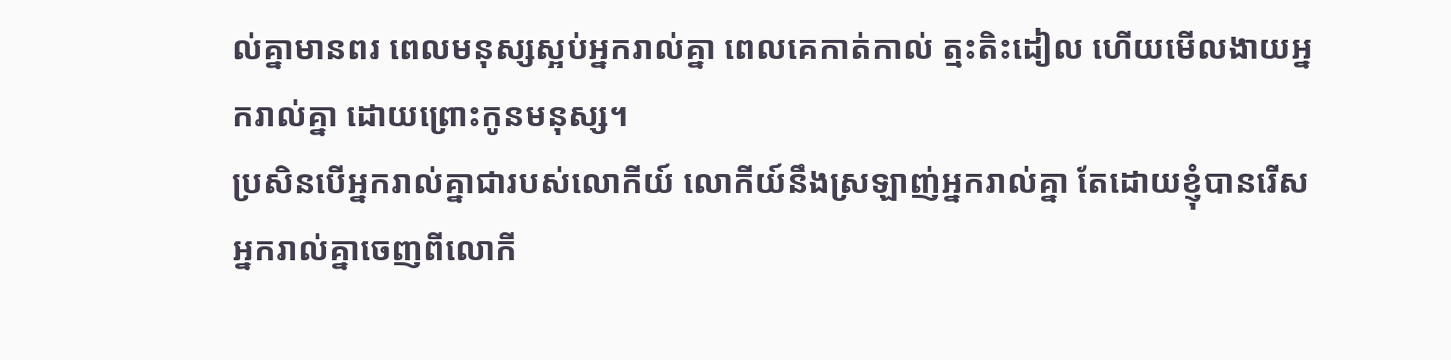ល់គ្នាមានពរ ពេលមនុស្សស្អប់អ្នករាល់គ្នា ពេលគេកាត់កាល់ ត្មះតិះដៀល ហើយមើលងាយអ្នករាល់គ្នា ដោយព្រោះកូនមនុស្ស។
ប្រសិនបើអ្នករាល់គ្នាជារបស់លោកីយ៍ លោកីយ៍នឹងស្រឡាញ់អ្នករាល់គ្នា តែដោយខ្ញុំបានរើសអ្នករាល់គ្នាចេញពីលោកី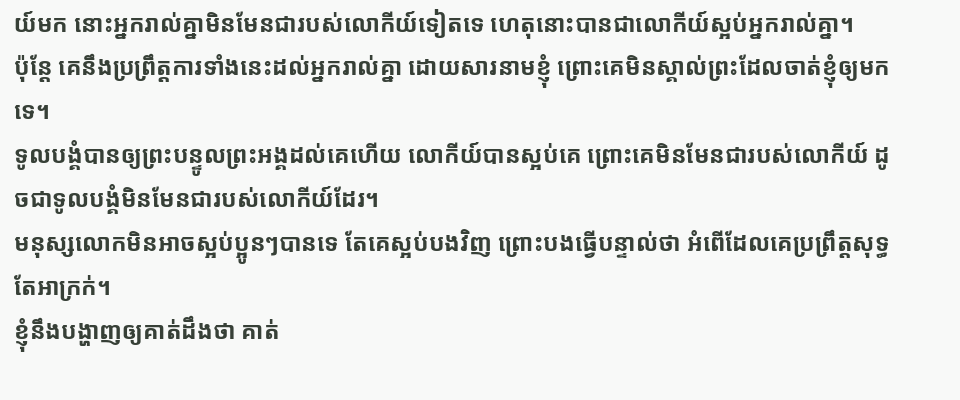យ៍មក នោះអ្នករាល់គ្នាមិនមែនជារបស់លោកីយ៍ទៀតទេ ហេតុនោះបានជាលោកីយ៍ស្អប់អ្នករាល់គ្នា។
ប៉ុន្តែ គេនឹងប្រព្រឹត្តការទាំងនេះដល់អ្នករាល់គ្នា ដោយសារនាមខ្ញុំ ព្រោះគេមិនស្គាល់ព្រះដែលចាត់ខ្ញុំឲ្យមកទេ។
ទូលបង្គំបានឲ្យព្រះបន្ទូលព្រះអង្គដល់គេហើយ លោកីយ៍បានស្អប់គេ ព្រោះគេមិនមែនជារបស់លោកីយ៍ ដូចជាទូលបង្គំមិនមែនជារបស់លោកីយ៍ដែរ។
មនុស្សលោកមិនអាចស្អប់ប្អូនៗបានទេ តែគេស្អប់បងវិញ ព្រោះបងធ្វើបន្ទាល់ថា អំពើដែលគេប្រព្រឹត្តសុទ្ធតែអាក្រក់។
ខ្ញុំនឹងបង្ហាញឲ្យគាត់ដឹងថា គាត់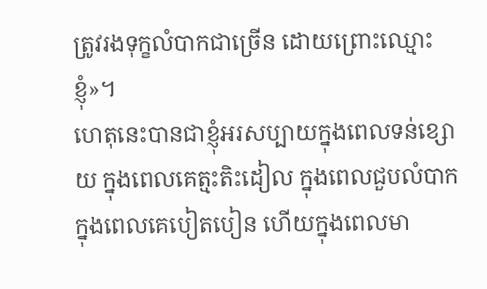ត្រូវរងទុក្ខលំបាកជាច្រើន ដោយព្រោះឈ្មោះខ្ញុំ»។
ហេតុនេះបានជាខ្ញុំអរសប្បាយក្នុងពេលទន់ខ្សោយ ក្នុងពេលគេត្មះតិះដៀល ក្នុងពេលជួបលំបាក ក្នុងពេលគេបៀតបៀន ហើយក្នុងពេលមា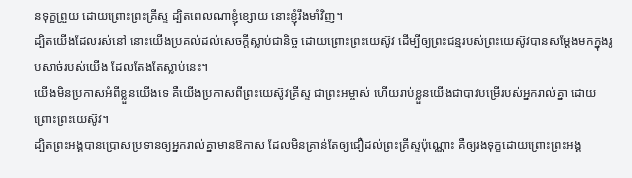នទុក្ខព្រួយ ដោយព្រោះព្រះគ្រីស្ទ ដ្បិតពេលណាខ្ញុំខ្សោយ នោះខ្ញុំរឹងមាំវិញ។
ដ្បិតយើងដែលរស់នៅ នោះយើងប្រគល់ដល់សេចក្តីស្លាប់ជានិច្ច ដោយព្រោះព្រះយេស៊ូវ ដើម្បីឲ្យព្រះជន្មរបស់ព្រះយេស៊ូវបានសម្ដែងមកក្នុងរូបសាច់របស់យើង ដែលតែងតែស្លាប់នេះ។
យើងមិនប្រកាសអំពីខ្លួនយើងទេ គឺយើងប្រកាសពីព្រះយេស៊ូវគ្រីស្ទ ជាព្រះអម្ចាស់ ហើយរាប់ខ្លួនយើងជាបាវបម្រើរបស់អ្នករាល់គ្នា ដោយព្រោះព្រះយេស៊ូវ។
ដ្បិតព្រះអង្គបានប្រោសប្រទានឲ្យអ្នករាល់គ្នាមានឱកាស ដែលមិនគ្រាន់តែឲ្យជឿដល់ព្រះគ្រីស្ទប៉ុណ្ណោះ គឺឲ្យរងទុក្ខដោយព្រោះព្រះអង្គ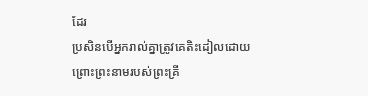ដែរ
ប្រសិនបើអ្នករាល់គ្នាត្រូវគេតិះដៀលដោយព្រោះព្រះនាមរបស់ព្រះគ្រី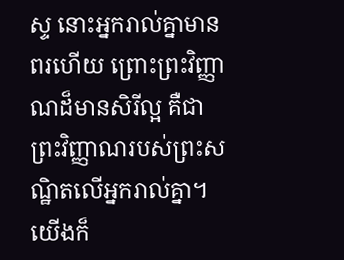ស្ទ នោះអ្នករាល់គ្នាមានពរហើយ ព្រោះព្រះវិញ្ញាណដ៏មានសិរីល្អ គឺជាព្រះវិញ្ញាណរបស់ព្រះសណ្ឋិតលើអ្នករាល់គ្នា។
យើងក៏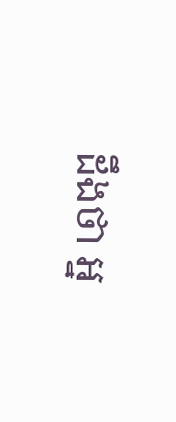ដឹងថា អ្ន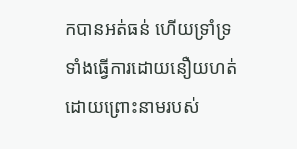កបានអត់ធន់ ហើយទ្រាំទ្រ ទាំងធ្វើការដោយនឿយហត់ ដោយព្រោះនាមរបស់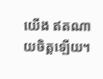យើង ឥតណាយចិត្តឡើយ។